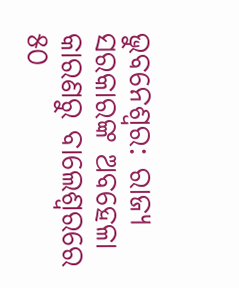ଭୁବନେଶ୍ୱର: ରାଜ୍ୟ ସରକାରଙ୍କ ଅବହେଳା କାରଣରୁ ବାଲେଶ୍ୱରରେ ୫୦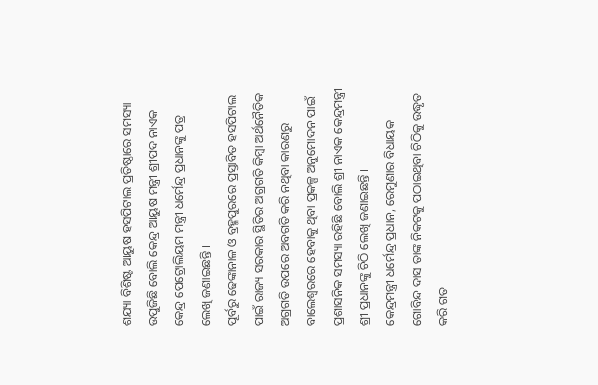ଶଯ୍ୟା ବିଶିଷ୍ଟ ଆୟୁଷ ହସପିଟାଲ ପ୍ରତିଷ୍ଠାରେ ସମସ୍ୟା ଉପୁଜିଛି ବୋଲି କେନ୍ଦ୍ର ଆୟୁଷ ମନ୍ତ୍ରୀ ଶ୍ରୀପଦ ନାଏକ କେନ୍ଦ୍ର ପେଟ୍ରୋଲିୟମ ମନ୍ତ୍ରୀ ଧର୍ମେନ୍ଦ୍ର ପ୍ରଧାନଙ୍କୁ ପତ୍ର ଲେଖି ଜଣାଇଛନ୍ତି ।
ପୂର୍ବରୁ ଢେଙ୍କାନାଳ ଓ ବ୍ରହ୍ମପୁରରେ ପ୍ରସ୍ତାବିତ ହସପିଟାଲ ପାଇଁ ରାଜ୍ୟ ସରକାର ସ୍ଥିତିର ଅଗ୍ରଗତି କିମ୍ବା ଅର୍ଥନୈତିକ ଅଗ୍ରଗତି ଉପରେ ଅବଗତି କରି ନଥିବା କାରଣରୁ ବାଲେଶ୍ୱରରେ ହେବାକୁ ଥିବା ପ୍ରକଳ୍ପ ଅନୁମୋଦନ ପାଇଁ ପ୍ରଶାସନିକ ସମସ୍ୟା ରହିଛି ବୋଲି ଶ୍ରୀ ନାଏକ କେନ୍ଦ୍ରମନ୍ତ୍ରୀ ଶ୍ରୀ ପ୍ରଧାନଙ୍କୁ ଚିଠି ଲେଖି ଜଣାଇଛନ୍ତି ।
କେନ୍ଦ୍ରମନ୍ତ୍ରୀ ଧର୍ମେନ୍ଦ୍ର ପ୍ରଧାନ, ରେମୁଣାର ବିଧାୟକ ଗୋବିନ୍ଦ ଦାସ ତାଙ୍କ ନିକଟକୁ ପଠାଇଥିବା ଚିଠିକୁ ଉଦ୍ଧୃତ କରି ଗତ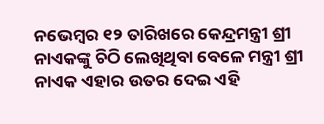ନଭେମ୍ବର ୧୨ ତାରିଖରେ କେନ୍ଦ୍ରମନ୍ତ୍ରୀ ଶ୍ରୀ ନାଏକଙ୍କୁ ଚିଠି ଲେଖିଥିବା ବେଳେ ମନ୍ତ୍ରୀ ଶ୍ରୀ ନାଏକ ଏହାର ଉତର ଦେଇ ଏହି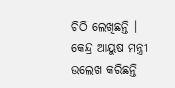ଚିଠି ଲେଖିଛନ୍ତି । କେନ୍ଦ୍ର ଆୟୁଷ ମନ୍ତ୍ରୀ ଉଲେଖ କରିଛନ୍ତି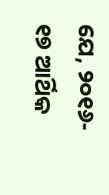ଯେ, ୨୦୧୬- ୧୭ ଆର୍ଥିକ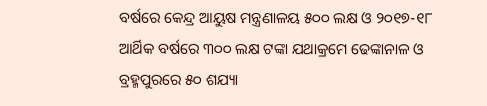ବର୍ଷରେ କେନ୍ଦ୍ର ଆୟୁଷ ମନ୍ତ୍ରଣାଳୟ ୫୦୦ ଲକ୍ଷ ଓ ୨୦୧୭-୧୮ ଆର୍ଥିକ ବର୍ଷରେ ୩୦୦ ଲକ୍ଷ ଟଙ୍କା ଯଥାକ୍ରମେ ଢେଙ୍କାନାଳ ଓ ବ୍ରହ୍ମପୁରରେ ୫୦ ଶଯ୍ୟା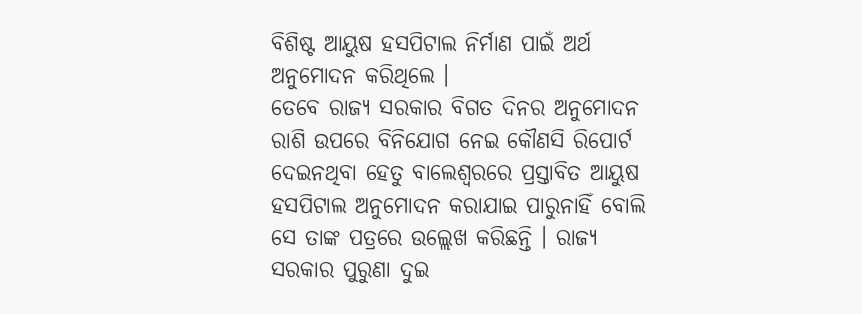ବିଶିଷ୍ଟ ଆୟୁଷ ହସପିଟାଲ ନିର୍ମାଣ ପାଇଁ ଅର୍ଥ ଅନୁମୋଦନ କରିଥିଲେ ।
ତେବେ ରାଜ୍ୟ ସରକାର ବିଗତ ଦିନର ଅନୁମୋଦନ ରାଶି ଉପରେ ବିନିଯୋଗ ନେଇ କୌଣସି ରିପୋର୍ଟ ଦେଇନଥିବା ହେତୁ ବାଲେଶ୍ୱରରେ ପ୍ରସ୍ତାବିତ ଆୟୁଷ ହସପିଟାଲ ଅନୁମୋଦନ କରାଯାଇ ପାରୁନାହିଁ ବୋଲି ସେ ତାଙ୍କ ପତ୍ରରେ ଉଲ୍ଲେଖ କରିଛନ୍ତି । ରାଜ୍ୟ ସରକାର ପୁରୁଣା ଦୁଇ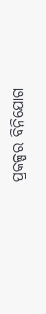ପ୍ରକଳ୍ପର ବିନିଯୋଗ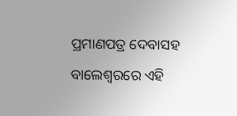ପ୍ରମାଣପତ୍ର ଦେବାସହ ବାଲେଶ୍ୱରରେ ଏହି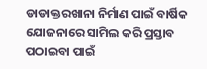ଡାଡାକ୍ତରଖାନା ନିର୍ମାଣ ପାଇଁ ବାର୍ଷିକ ଯୋଜନାରେ ସାମିଲ କରି ପ୍ରସ୍ତାବ ପଠାଇବା ପାଇଁ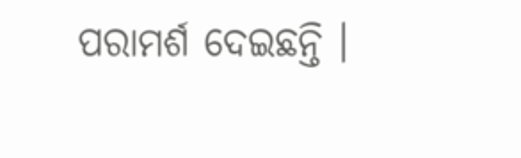ପରାମର୍ଶ ଦେଇଛନ୍ତି ।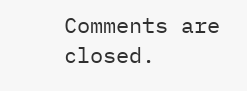Comments are closed.